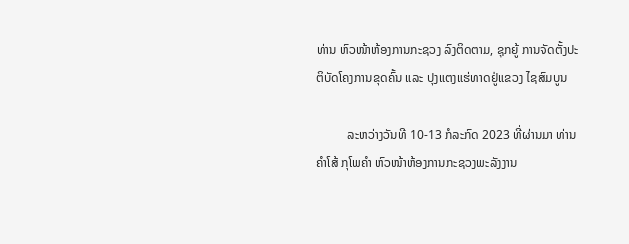ທ່ານ ຫົວໜ້າຫ້ອງການກະຊວງ ລົງຕິດຕາມ, ຊຸກຍູ້ ການຈັດຕັ້ງປະຕິບັດໂຄງການຂຸດຄົ້ນ ແລະ ປຸງແຕງແຮ່ທາດຢູ່ແຂວງ ໄຊສົມບູນ

          ລະຫວ່າງວັນທີ 10-13 ກໍລະກົດ 2023 ທີ່ຜ່ານມາ ທ່ານ ຄຳໂສ້ ກຸໂພຄຳ ຫົວໜ້າຫ້ອງການກະຊວງພະລັງງານ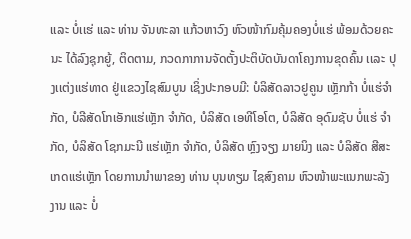ເເລະ ບໍ່ເເຮ່ ແລະ ທ່ານ ຈັນທະລາ ແກ້ວຫາວົງ ຫົວໜ້າກົມຄຸ້ມຄອງບໍ່ແຮ່ ພ້ອມດ້ວຍຄະນະ ໄດ້ລົງຊຸກຍູ້, ຕິດຕາມ, ກວດກາການຈັດຕັ້ງປະຕິບັດບັນດາໂຄງການຂຸດຄົ້ນ ເເລະ ປຸງເເຕ່ງເເຮ່ທາດ ຢູ່ເເຂວງໄຊສົມບູນ ເຊິ່ງປະກອບມີ: ບໍລິສັດລາວຢູຄູນ ເຫຼັກກ້າ ບໍ່ແຮ່ຈໍາກັດ, ບໍລີສັດໂກເອັກແຮ່ເຫຼັກ ຈໍາກັດ, ບໍລິສັດ ເອທີໂອໂຕ, ບໍລິສັດ ອຸດົມຊັບ ບໍ່ແຮ່ ຈໍາກັດ, ບໍລິສັດ ໂຊກມະນີ ແຮ່ເຫຼັກ ຈໍາກັດ, ບໍລິສັດ ຫຼົງຈຽງ ມາຍນິງ ແລະ ບໍລິສັດ ສີສະເກດແຮ່ເຫຼັກ ໂດຍການນຳພາຂອງ ທ່ານ ບຸນທຽມ ໄຊສົງຄາມ ຫົວໜ້າພະແນກພະລັງງານ ແລະ ບໍ່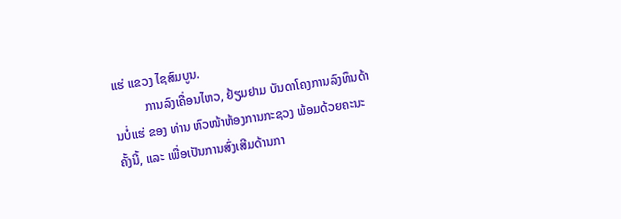ແຮ່ ແຂວງ ໄຊສົມບູນ.
          ການລົງເຄື່ອນໄຫວ, ຢ້ຽມຢາມ ບັນດາໂຄງການລົງທຶນດ້ານບໍ່ແຮ່ ຂອງ ທ່ານ ຫົວໜ້າຫ້ອງການກະຊວງ ພ້ອມດ້ວຍຄະນະຄັ້ງນີ້, ເເລະ ເພື່ອເປັນການສົ່ງເສີມດ້ານກາ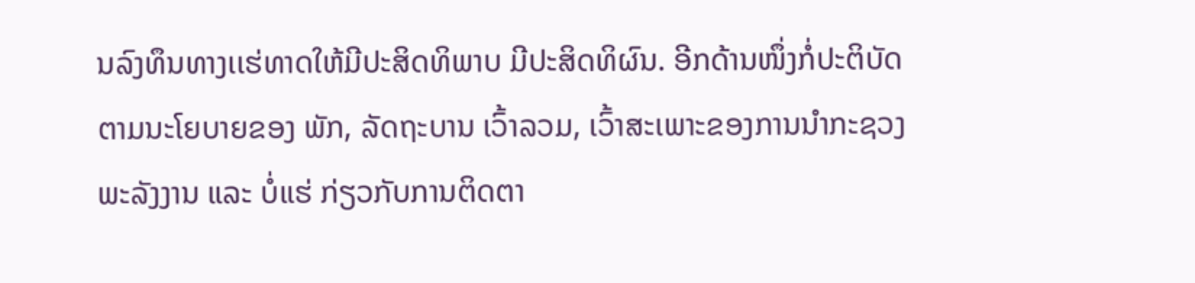ນລົງທຶນທາງເເຮ່ທາດໃຫ້ມີປະສິດທິພາບ ມີປະສິດທິຜົນ. ອີກດ້ານໜຶ່ງກໍ່ປະຕິບັດຕາມນະໂຍບາຍຂອງ ພັກ, ລັດຖະບານ ເວົ້າລວມ, ເວົ້າສະເພາະຂອງການນຳກະຊວງພະລັງງານ ແລະ ບໍ່ແຮ່ ກ່ຽວກັບການຕິດຕາ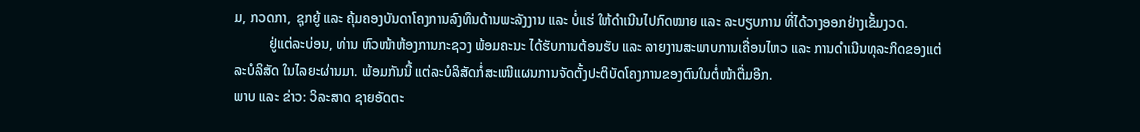ມ, ກວດກາ, ຊຸກຍູ້ ແລະ ຄຸ້ມຄອງບັນດາໂຄງການລົງທຶນດ້ານພະລັງງານ ແລະ ບໍ່ແຮ່ ໃຫ້ດໍາເນີນໄປກົດໝາຍ ແລະ ລະບຽບການ ທີ່ໄດ້ວາງອອກຢ່າງເຂັ້ມງວດ.
          ຢູ່ແຕ່ລະບ່ອນ, ທ່ານ ຫົວໜ້າຫ້ອງການກະຊວງ ພ້ອມຄະນະ ໄດ້ຮັບການຕ້ອນຮັບ ແລະ ລາຍງານສະພາບການເຄື່ອນໄຫວ ແລະ ການດຳເນີນທຸລະກິດຂອງແຕ່ລະບໍລິສັດ ໃນໄລຍະຜ່ານມາ. ພ້ອມກັນນີ້ ແຕ່ລະບໍລິສັດກໍ່ສະເໜີແຜນການຈັດຕັ້ງປະຕິບັດໂຄງການຂອງຕົນໃນຕໍ່ໜ້າຕື່ມອີກ.
ພາບ ແລະ ຂ່າວ: ວິລະສາດ ຊາຍອັດຕະ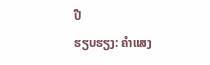ປື
ຮຽບຮຽງ: ຄຳແສງ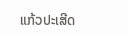ແກ້ວປະເສີດ